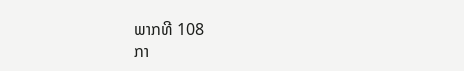ພາກທີ 108
ກາ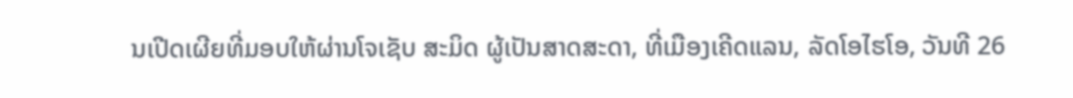ນເປີດເຜີຍທີ່ມອບໃຫ້ຜ່ານໂຈເຊັບ ສະມິດ ຜູ້ເປັນສາດສະດາ, ທີ່ເມືອງເຄີດແລນ, ລັດໂອໄຮໂອ, ວັນທີ 26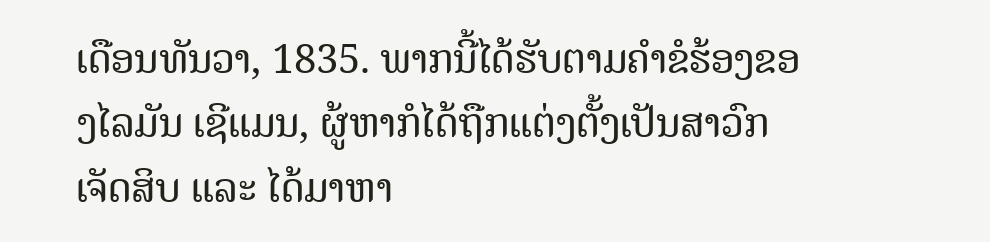ເດືອນທັນວາ, 1835. ພາກນີ້ໄດ້ຮັບຕາມຄຳຂໍຮ້ອງຂອງໄລມັນ ເຊີແມນ, ຜູ້ຫາກໍໄດ້ຖືກແຕ່ງຕັ້ງເປັນສາວົກເຈັດສິບ ແລະ ໄດ້ມາຫາ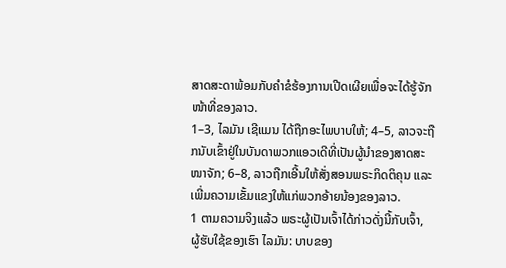ສາດສະດາພ້ອມກັບຄຳຂໍຮ້ອງການເປີດເຜີຍເພື່ອຈະໄດ້ຮູ້ຈັກໜ້າທີ່ຂອງລາວ.
1–3, ໄລມັນ ເຊີແມນ ໄດ້ຖືກອະໄພບາບໃຫ້; 4–5, ລາວຈະຖືກນັບເຂົ້າຢູ່ໃນບັນດາພວກແອວເດີທີ່ເປັນຜູ້ນຳຂອງສາດສະໜາຈັກ; 6–8, ລາວຖືກເອີ້ນໃຫ້ສັ່ງສອນພຣະກິດຕິຄຸນ ແລະ ເພີ່ມຄວາມເຂັ້ມແຂງໃຫ້ແກ່ພວກອ້າຍນ້ອງຂອງລາວ.
1 ຕາມຄວາມຈິງແລ້ວ ພຣະຜູ້ເປັນເຈົ້າໄດ້ກ່າວດັ່ງນີ້ກັບເຈົ້າ, ຜູ້ຮັບໃຊ້ຂອງເຮົາ ໄລມັນ: ບາບຂອງ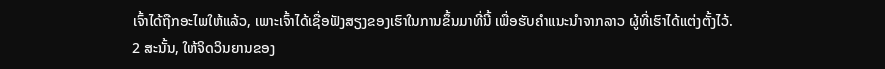ເຈົ້າໄດ້ຖືກອະໄພໃຫ້ແລ້ວ, ເພາະເຈົ້າໄດ້ເຊື່ອຟັງສຽງຂອງເຮົາໃນການຂຶ້ນມາທີ່ນີ້ ເພື່ອຮັບຄຳແນະນຳຈາກລາວ ຜູ້ທີ່ເຮົາໄດ້ແຕ່ງຕັ້ງໄວ້.
2 ສະນັ້ນ, ໃຫ້ຈິດວິນຍານຂອງ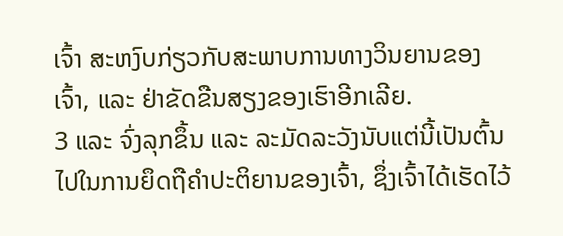ເຈົ້າ ສະຫງົບກ່ຽວກັບສະພາບການທາງວິນຍານຂອງເຈົ້າ, ແລະ ຢ່າຂັດຂືນສຽງຂອງເຮົາອີກເລີຍ.
3 ແລະ ຈົ່ງລຸກຂຶ້ນ ແລະ ລະມັດລະວັງນັບແຕ່ນີ້ເປັນຕົ້ນໄປໃນການຍຶດຖືຄຳປະຕິຍານຂອງເຈົ້າ, ຊຶ່ງເຈົ້າໄດ້ເຮັດໄວ້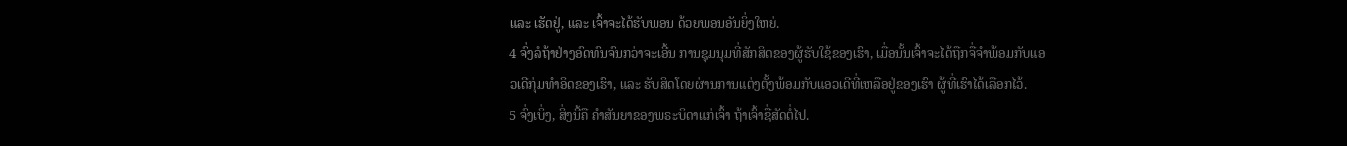ແລະ ເຮັດຢູ່, ແລະ ເຈົ້າຈະໄດ້ຮັບພອນ ດ້ວຍພອນອັນຍິ່ງໃຫຍ່.
4 ຈົ່ງລໍຖ້າຢ່າງອົດທົນຈົນກວ່າຈະເອີ້ນ ການຊຸມນຸມທີ່ສັກສິດຂອງຜູ້ຮັບໃຊ້ຂອງເຮົາ, ເມື່ອນັ້ນເຈົ້າຈະໄດ້ຖືກຈື່ຈຳພ້ອມກັບແອວເດີກຸ່ມທຳອິດຂອງເຮົາ, ແລະ ຮັບສິດໂດຍຜ່ານການແຕ່ງຕັ້ງພ້ອມກັບແອວເດີທີ່ເຫລືອຢູ່ຂອງເຮົາ ຜູ້ທີ່ເຮົາໄດ້ເລືອກໄວ້.
5 ຈົ່ງເບິ່ງ, ສິ່ງນີ້ຄື ຄຳສັນຍາຂອງພຣະບິດາແກ່ເຈົ້າ ຖ້າເຈົ້າຊື່ສັດຕໍ່ໄປ.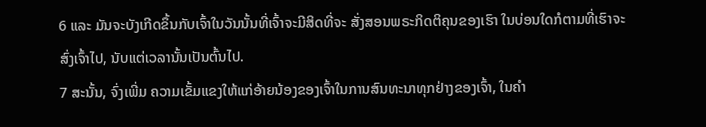6 ແລະ ມັນຈະບັງເກີດຂຶ້ນກັບເຈົ້າໃນວັນນັ້ນທີ່ເຈົ້າຈະມີສິດທີ່ຈະ ສັ່ງສອນພຣະກິດຕິຄຸນຂອງເຮົາ ໃນບ່ອນໃດກໍຕາມທີ່ເຮົາຈະສົ່ງເຈົ້າໄປ, ນັບແຕ່ເວລານັ້ນເປັນຕົ້ນໄປ.
7 ສະນັ້ນ, ຈົ່ງເພີ່ມ ຄວາມເຂັ້ມແຂງໃຫ້ແກ່ອ້າຍນ້ອງຂອງເຈົ້າໃນການສົນທະນາທຸກຢ່າງຂອງເຈົ້າ, ໃນຄຳ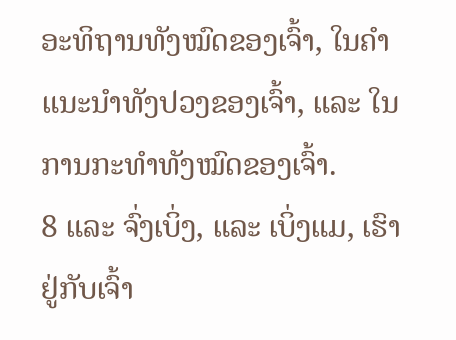ອະທິຖານທັງໝົດຂອງເຈົ້າ, ໃນຄຳແນະນຳທັງປວງຂອງເຈົ້າ, ແລະ ໃນການກະທຳທັງໝົດຂອງເຈົ້າ.
8 ແລະ ຈົ່ງເບິ່ງ, ແລະ ເບິ່ງແມ, ເຮົາຢູ່ກັບເຈົ້າ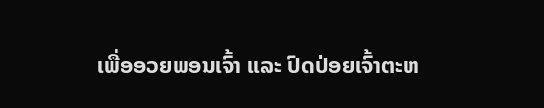ເພື່ອອວຍພອນເຈົ້າ ແລະ ປົດປ່ອຍເຈົ້າຕະຫ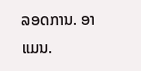ລອດການ. ອາແມນ.